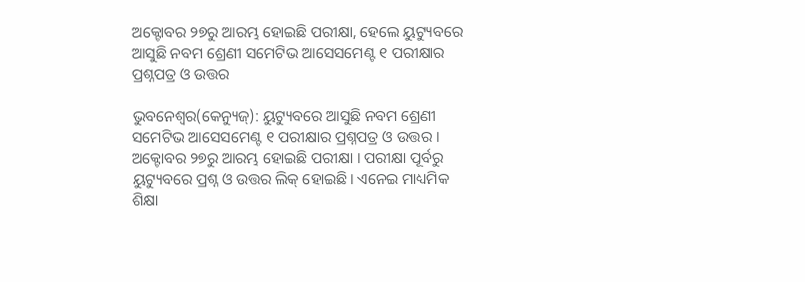ଅକ୍ଟୋବର ୨୭ରୁ ଆରମ୍ଭ ହୋଇଛି ପରୀକ୍ଷା, ହେଲେ ୟୁଟ୍ୟୁବରେ ଆସୁଛି ନବମ ଶ୍ରେଣୀ ସମେଟିଭ ଆସେସମେଣ୍ଟ ୧ ପରୀକ୍ଷାର ପ୍ରଶ୍ନପତ୍ର ଓ ଉତ୍ତର

ଭୁବନେଶ୍ୱର(କେନ୍ୟୁଜ୍): ୟୁଟ୍ୟୁବରେ ଆସୁଛି ନବମ ଶ୍ରେଣୀ ସମେଟିଭ ଆସେସମେଣ୍ଟ ୧ ପରୀକ୍ଷାର ପ୍ରଶ୍ନପତ୍ର ଓ ଉତ୍ତର । ଅକ୍ଟୋବର ୨୭ରୁ ଆରମ୍ଭ ହୋଇଛି ପରୀକ୍ଷା । ପରୀକ୍ଷା ପୂର୍ବରୁ ୟୁଟ୍ୟୁବରେ ପ୍ରଶ୍ନ ଓ ଉତ୍ତର ଲିକ୍‌ ହୋଇଛି। ଏନେଇ ମାଧ୍ୟମିକ ଶିକ୍ଷା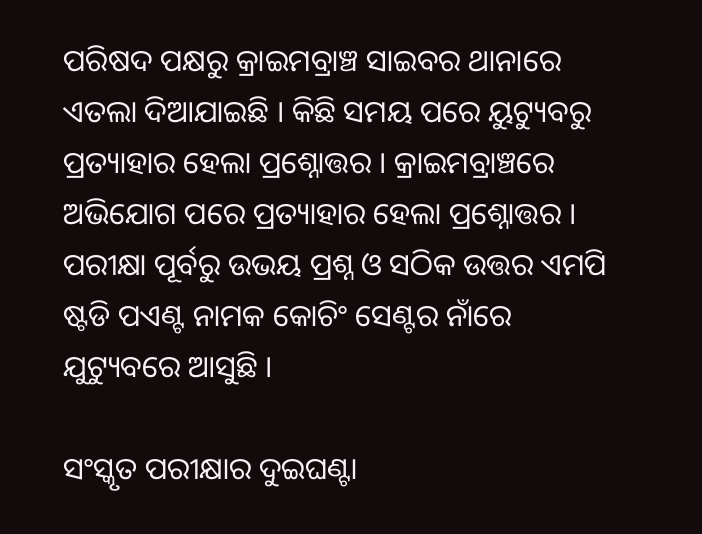ପରିଷଦ ପକ୍ଷରୁ କ୍ରାଇମବ୍ରାଞ୍ଚ ସାଇବର ଥାନାରେ ଏତଲା ଦିଆଯାଇଛି । କିଛି ସମୟ ପରେ ୟୁଟ୍ୟୁବରୁ ପ୍ରତ୍ୟାହାର ହେଲା ପ୍ରଶ୍ନୋତ୍ତର । କ୍ରାଇମବ୍ରାଞ୍ଚରେ ଅଭିଯୋଗ ପରେ ପ୍ରତ୍ୟାହାର ହେଲା ପ୍ରଶ୍ନୋତ୍ତର । ପରୀକ୍ଷା ପୂର୍ବରୁ ଉଭୟ ପ୍ରଶ୍ନ ଓ ସଠିକ ଉତ୍ତର ଏମପି ଷ୍ଟଡି ପଏଣ୍ଟ ନାମକ କୋଚିଂ ସେଣ୍ଟର ନାଁରେ ଯୁଟ୍ୟୁବରେ ଆସୁଛି ।

ସଂସ୍କୃତ ପରୀକ୍ଷାର ଦୁଇଘଣ୍ଟା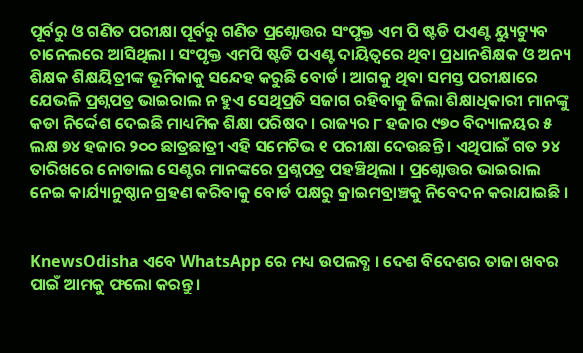ପୂର୍ବରୁ ଓ ଗଣିତ ପରୀକ୍ଷା ପୂର୍ବରୁ ଗଣିତ ପ୍ରଶ୍ନୋତ୍ତର ସଂପୃକ୍ତ ଏମ ପି ଷ୍ଟଡି ପଏଣ୍ଟ ୟ୍ୟୁଟ୍ୟୁବ ଚାନେଲରେ ଆସିଥିଲା । ସଂପୃକ୍ତ ଏମପି ଷ୍ଟଡି ପଏଣ୍ଟ ଦାୟିତ୍ୱରେ ଥିବା ପ୍ରଧାନଶିକ୍ଷକ ଓ ଅନ୍ୟ ଶିକ୍ଷକ ଶିକ୍ଷୟିତ୍ରୀଙ୍କ ଭୂମିକାକୁ ସନ୍ଦେହ କରୁଛି ବୋର୍ଡ । ଆଗକୁ ଥିବା ସମସ୍ତ ପରୀକ୍ଷାରେ ଯେଭଳି ପ୍ରଶ୍ନପତ୍ର ଭାଇରାଲ ନ ହୁଏ ସେଥିପ୍ରତି ସଜାଗ ରହିବାକୁ ଜିଲା ଶିକ୍ଷାଧିକାରୀ ମାନଙ୍କୁ କଡା ନିର୍ଦ୍ଦେଶ ଦେଇଛି ମାଧ୍ୟମିକ ଶିକ୍ଷା ପରିଷଦ । ରାଜ୍ୟର ୮ ହଜାର ୯୭୦ ବିଦ୍ୟାଳୟର ୫ ଲକ୍ଷ ୭୪ ହଜାର ୨୦୦ ଛାତ୍ରଛାତ୍ରୀ ଏହି ସମେଟିଭ ୧ ପରୀକ୍ଷା ଦେଉଛନ୍ତି । ଏଥିପାଇଁ ଗତ ୨୪ ତାରିଖରେ ନୋଡାଲ ସେଣ୍ଟର ମାନଙ୍କରେ ପ୍ରଶ୍ନପତ୍ର ପହଞ୍ଚିଥିଲା । ପ୍ରଶ୍ନୋତ୍ତର ଭାଇରାଲ ନେଇ କାର୍ଯ୍ୟାନୁଷ୍ଠାନ ଗ୍ରହଣ କରିବାକୁ ବୋର୍ଡ ପକ୍ଷରୁ କ୍ରାଇମବ୍ରାଞ୍ଚକୁ ନିବେଦନ କରାଯାଇଛି ।


KnewsOdisha ଏବେ WhatsApp ରେ ମଧ୍ୟ ଉପଲବ୍ଧ । ଦେଶ ବିଦେଶର ତାଜା ଖବର ପାଇଁ ଆମକୁ ଫଲୋ କରନ୍ତୁ ।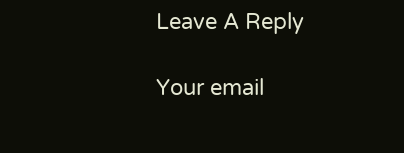Leave A Reply

Your email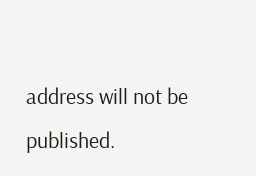address will not be published.